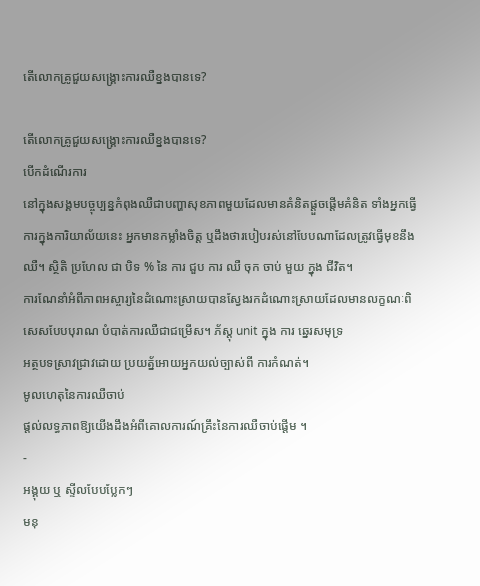តើលោកគ្រូជួយសង្គ្រោះការឈឺខ្នងបានទេ?

តើលោកគ្រូជួយសង្គ្រោះការឈឺខ្នងបានទេ?
បើកដំណើរការ
នៅក្នុងសង្គមបច្ចុប្បន្នកំពុងឈឺជាបញ្ហាសុខភាពមួយដែលមានគំនិតផ្តួចផ្តើមគំនិត ទាំងអ្នកធ្វើការក្នុងការិយាល័យនេះ អ្នកមានកម្លាំងចិត្ត ឬដឹងថារបៀបរស់នៅបែបណាដែលត្រូវធ្វើមុខនឹងឈឺ។ ស្ថិតិ ប្រហែល ជា បិទ % នៃ ការ ជួប ការ ឈឺ ចុក ចាប់ មួយ ក្នុង ជីវិត។
ការណែនាំអំពីភាពអស្ចារ្យនៃដំណោះស្រាយបានស្វែងរកដំណោះស្រាយដែលមានលក្ខណៈពិសេសបែបបុរាណ បំបាត់ការឈឺជាជម្រើស។ ភ័ស្តុ unit ក្នុង ការ ឆ្នេរសមុទ្រ
អត្ថបទស្រាវជ្រាវដោយ ប្រយត្ន័អោយអ្នកយល់ច្បាស់ពី ការកំណត់។
មូលហេតុនៃការឈឺចាប់
ផ្តល់លទ្ធភាពឱ្យយើងដឹងអំពីគោលការណ៍គ្រឹះនៃការឈឺចាប់ផ្តើម ។
-
អង្គុយ ឬ ស្ទីលបែបប្លែកៗ
មនុ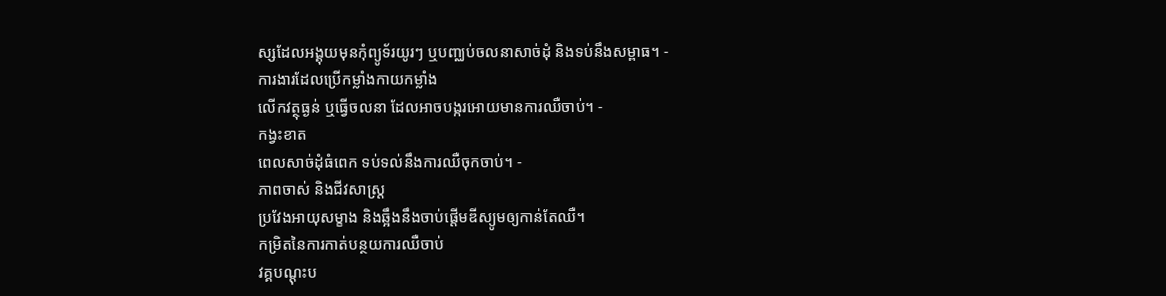ស្សដែលអង្គុយមុនកុំព្យូទ័រយូរៗ ឬបញ្ឈប់ចលនាសាច់ដុំ និងទប់នឹងសម្ពាធ។ -
ការងារដែលប្រើកម្លាំងកាយកម្លាំង
លើកវត្ថុធ្ងន់ ឬធ្វើចលនា ដែលអាចបង្ករអោយមានការឈឺចាប់។ -
កង្វះខាត
ពេលសាច់ដុំធំពេក ទប់ទល់នឹងការឈឺចុកចាប់។ -
ភាពចាស់ និងជីវសាស្រ្ត
ប្រវែងអាយុសម្ខាង និងឆ្អឹងនឹងចាប់ផ្តើមឌីស្យូមឲ្យកាន់តែឈឺ។
កម្រិតនៃការកាត់បន្ថយការឈឺចាប់
វគ្គបណ្តុះប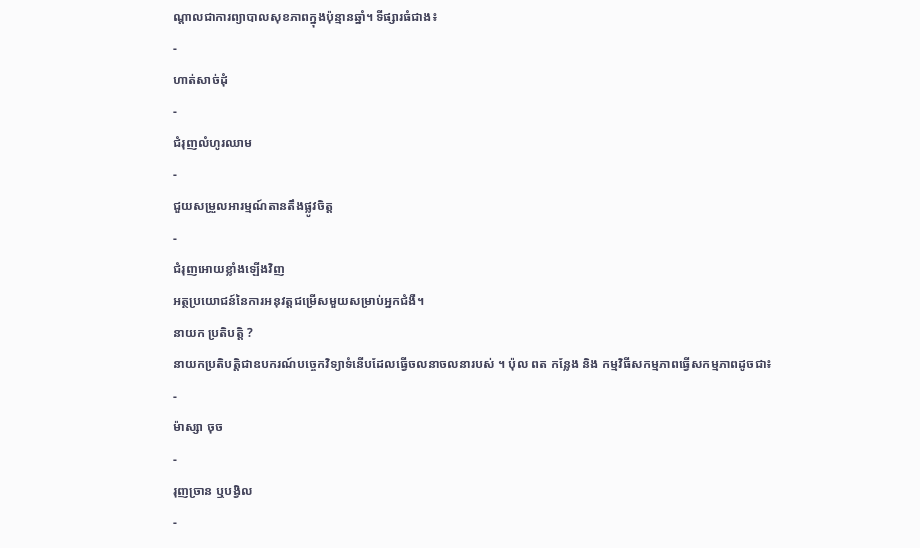ណ្តាលជាការព្យាបាលសុខភាពក្នុងប៉ុន្មានឆ្នាំ។ ទីផ្សារធំជាង៖
-
ហាត់សាច់ដុំ
-
ជំរុញលំហូរឈាម
-
ជួយសម្រួលអារម្មណ៍តានតឹងផ្លូវចិត្ត
-
ជំរុញអោយខ្លាំងឡើងវិញ
អត្ថប្រយោជន៍នៃការអនុវត្តជម្រើសមួយសម្រាប់អ្នកជំងឺ។
នាយក ប្រតិបត្តិ ?
នាយកប្រតិបត្តិជាឧបករណ៍បច្ចេកវិទ្យាទំនើបដែលធ្វើចលនាចលនារបស់ ។ ប៉ុល ពត កន្លែង និង កម្មវិធីសកម្មភាពធ្វើសកម្មភាពដូចជា៖
-
ម៉ាស្សា ចុច
-
រុញច្រាន ឬបង្វិល
-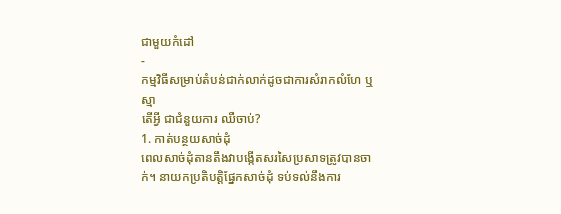ជាមួយកំដៅ
-
កម្មវិធីសម្រាប់តំបន់ជាក់លាក់ដូចជាការសំរាកលំហែ ឬស្មា
តើអ្វី ជាជំនួយការ ឈឺចាប់?
1. កាត់បន្ថយសាច់ដុំ
ពេលសាច់ដុំតានតឹងវាបង្កើតសរសៃប្រសាទត្រូវបានចាក់។ នាយកប្រតិបត្តិផ្នែកសាច់ដុំ ទប់ទល់នឹងការ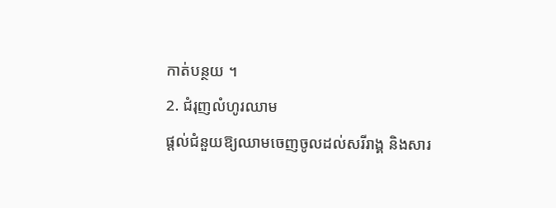កាត់បន្ថយ ។
2. ជំរុញលំហូរឈាម
ផ្តល់ជំនួយឱ្យឈាមចេញចូលដល់សរីរាង្គ និងសារ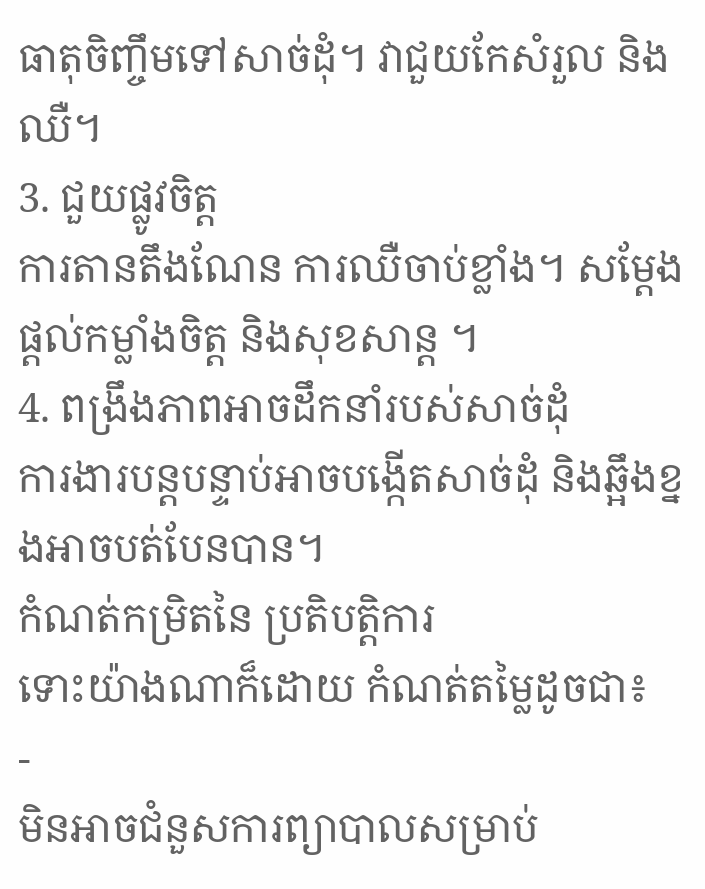ធាតុចិញ្ចឹមទៅសាច់ដុំ។ វាជួយកែសំរួល និងឈឺ។
3. ជួយផ្លូវចិត្ត
ការតានតឹងណែន ការឈឺចាប់ខ្លាំង។ សម្តែងផ្តល់កម្លាំងចិត្ត និងសុខសាន្ត ។
4. ពង្រឹងភាពអាចដឹកនាំរបស់សាច់ដុំ
ការងារបន្តបន្ទាប់អាចបង្កើតសាច់ដុំ និងឆ្អឹងខ្នងអាចបត់បែនបាន។
កំណត់កម្រិតនៃ ប្រតិបត្តិការ
ទោះយ៉ាងណាក៏ដោយ កំណត់តម្លៃដូចជា៖
-
មិនអាចជំនួសការព្យាបាលសម្រាប់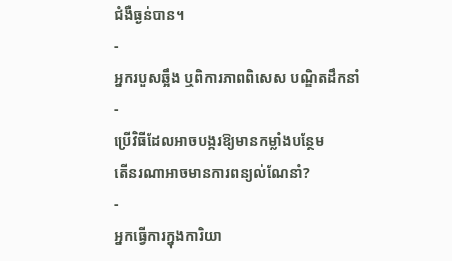ជំងឺធ្ងន់បាន។
-
អ្នករបួសឆ្អឹង ឬពិការភាពពិសេស បណ្ឌិតដឹកនាំ
-
ប្រើវិធីដែលអាចបង្ករឱ្យមានកម្លាំងបន្ថែម
តើនរណាអាចមានការពន្យល់ណែនាំ?
-
អ្នកធ្វើការក្នុងការិយា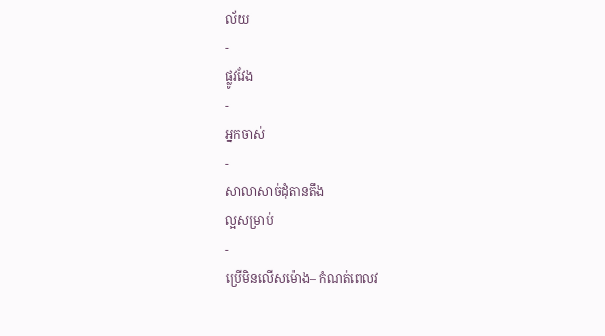ល័យ
-
ផ្លូវវែង
-
អ្នកចាស់
-
សាលាសាច់ដុំតានតឹង
ល្អសម្រាប់
-
ប្រើមិនលើសម៉ោង– កំណត់ពេលវ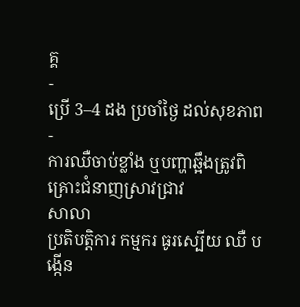គ្គ
-
ប្រើ 3–4 ដង ប្រចាំថ្ងៃ ដល់សុខភាព
-
ការឈឺចាប់ខ្លាំង ឬបញ្ហាឆ្អឹងត្រូវពិគ្រោះជំនាញស្រាវជ្រាវ
សាលា
ប្រតិបតិ្តការ កម្មករ ធូរស្បើយ ឈឺ បង្កើន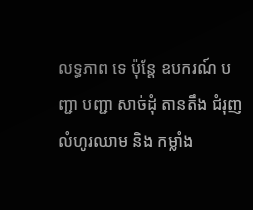លទ្ធភាព ទេ ប៉ុន្តែ ឧបករណ៍ បញ្ជា បញ្ជា សាច់ដុំ តានតឹង ជំរុញ លំហូរឈាម និង កម្លាំង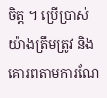ចិត្ត ។ ប្រើប្រាស់យ៉ាងត្រឹមត្រូវ និងគោរពតាមការណែ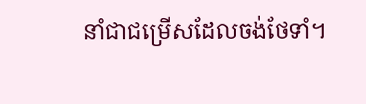នាំជាជម្រើសដែលចង់ថែទាំ។